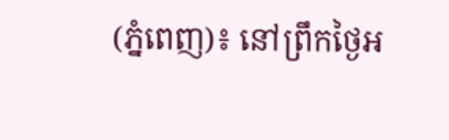(ភ្នំពេញ)៖ នៅព្រឹកថ្ងៃអ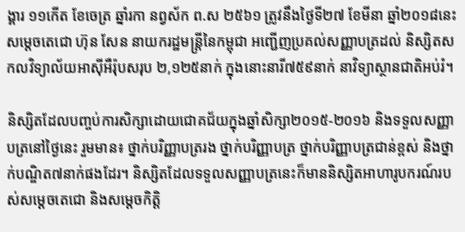ង្គារ ១១កើត ខែចេត្រ ឆ្នាំរកា នព្វស័ក ព.ស ២៥៦១ ត្រូវនឹងថ្ងៃទី២៧ ខែមីនា ឆ្នាំ២០១៨នេះ សម្តេចតេជោ ហ៊ុន សែន នាយករដ្ឋមន្ត្រីនៃកម្ពុជា អញ្ជើញប្រគល់សញ្ញាបត្រដល់ និស្សិតសកលវិទ្យាល័យអាស៊ីអឺរ៉ុបសរុប ២,១២៥នាក់ ក្នុងនោះនារី៧៥៩នាក់ នាវិទ្យាស្ថានជាតិអប់រំ។

និស្សិតដែលបញ្ចប់ការសិក្សាដោយជោគជ័យក្នុងឆ្នាំសិក្សា២០១៥-២០១៦ និងទទួលសញ្ញាបត្រនៅថ្ងៃនេះ រួមមាន៖ ថ្នាក់បរិញ្ញាបត្ររង ថ្នាក់បរិញ្ញាបត្រ ថ្នាក់បរិញ្ញាបត្រជាន់ខ្ពស់ និងថ្នាក់បណ្ឌិត៧នាក់ផងដែរ។ និស្សិតដែលទទួលសញ្ញាបត្រនេះក៏មាននិស្សិតអាហារូបករណ៍របស់សម្ដេចតេជោ និងសម្ដេចកិត្តិ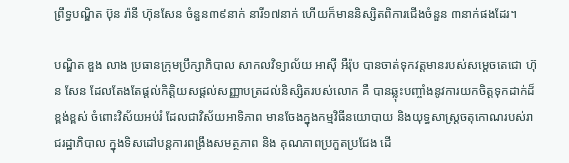ព្រឹទ្ធបណ្ឌិត ប៊ុន រ៉ានី ហ៊ុនសែន ចំនួន៣៩នាក់ នារី១៧នាក់ ហើយក៏មាននិស្សិតពិការជើងចំនួន ៣នាក់ផងដែរ។

បណ្ឌិត ឌួង លាង ប្រធានក្រុមប្រឹក្សាភិបាល សាកលវិទ្យាល័យ អាស៊ី អឺរ៉ុប បានចាត់ទុកវត្តមានរបស់សម្ដេចតេជោ ហ៊ុន សែន ដែលតែងតែផ្តល់កិត្តិយសផ្តល់សញ្ញាបត្រដល់និស្សិតរបស់លោក គឺ បានឆ្លុះបញ្ចាំងនូវការយកចិត្តទុកដាក់ដ៏ខ្ពង់ខ្ពស់ ចំពោះវិស័យអប់រំ ដែលជាវិស័យអាទិភាព មានចែងក្នុងកម្មវិធីនយោបាយ និងយុទ្ធសាស្រ្តចតុកោណរបស់រាជរដ្ឋាភិបាល ក្នុងទិសដៅបន្តការពង្រឹងសមត្ថភាព និង គុណភាពប្រកួតប្រជែង ដើ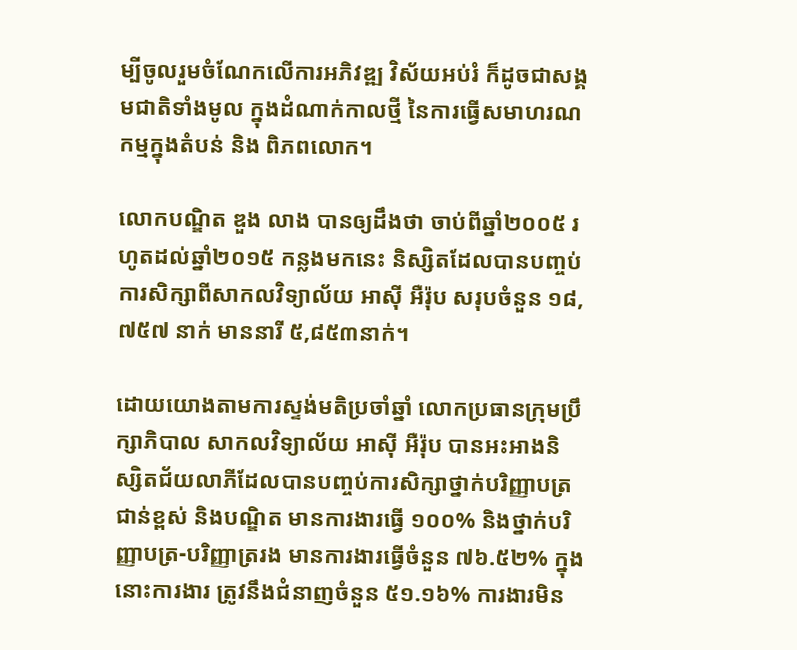ម្បីចូលរួមចំណែកលើការអភិវឌ្ឍ វិស័យអប់រំ ក៏ដូចជាសង្គមជាតិទាំងមូល ក្នុងដំណាក់កាលថ្មី នៃការធ្វើសមាហរណកម្មក្នុងតំបន់ និង ពិភពលោក។

លោកបណ្ឌិត ឌួង លាង បានឲ្យដឹងថា ចាប់ពីឆ្នាំ២០០៥ រហូតដល់ឆ្នាំ២០១៥ កន្លងមកនេះ និស្សិតដែលបានបញ្ចប់ការសិក្សាពីសាកលវិទ្យាល័យ អាស៊ី អឺរ៉ុប សរុបចំនួន ១៨,៧៥៧ នាក់ មាននារី ៥,៨៥៣នាក់។

ដោយយោងតាមការស្ទង់មតិប្រចាំឆ្នាំ លោកប្រធានក្រុមប្រឹក្សាភិបាល សាកលវិទ្យាល័យ អាស៊ី អឺរ៉ុប បានអះអាងនិស្សិតជ័យលាភីដែលបានបញ្ចប់ការសិក្សាថ្នាក់បរិញ្ញាបត្រជាន់ខ្ពស់ និងបណ្ឌិត មានការងារធ្វើ ១០០% និងថ្នាក់បរិញ្ញាបត្រ-បរិញ្ញាត្ររង មានការងារធ្វើចំនួន ៧៦.៥២% ក្នុងនោះការងារ ត្រូវនឹងជំនាញចំនួន ៥១.១៦% ការងារមិន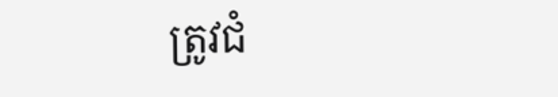ត្រូវជំ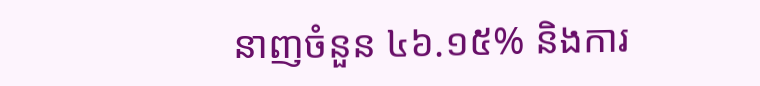នាញចំនួន ៤៦.១៥% និងការ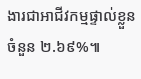ងារជាអាជីវកម្មផ្ទាល់ខ្លួន ចំនួន ២.៦៩%៕